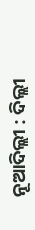ନୂଆଦିଲ୍ଲୀ : ଦିଲ୍ଲୀ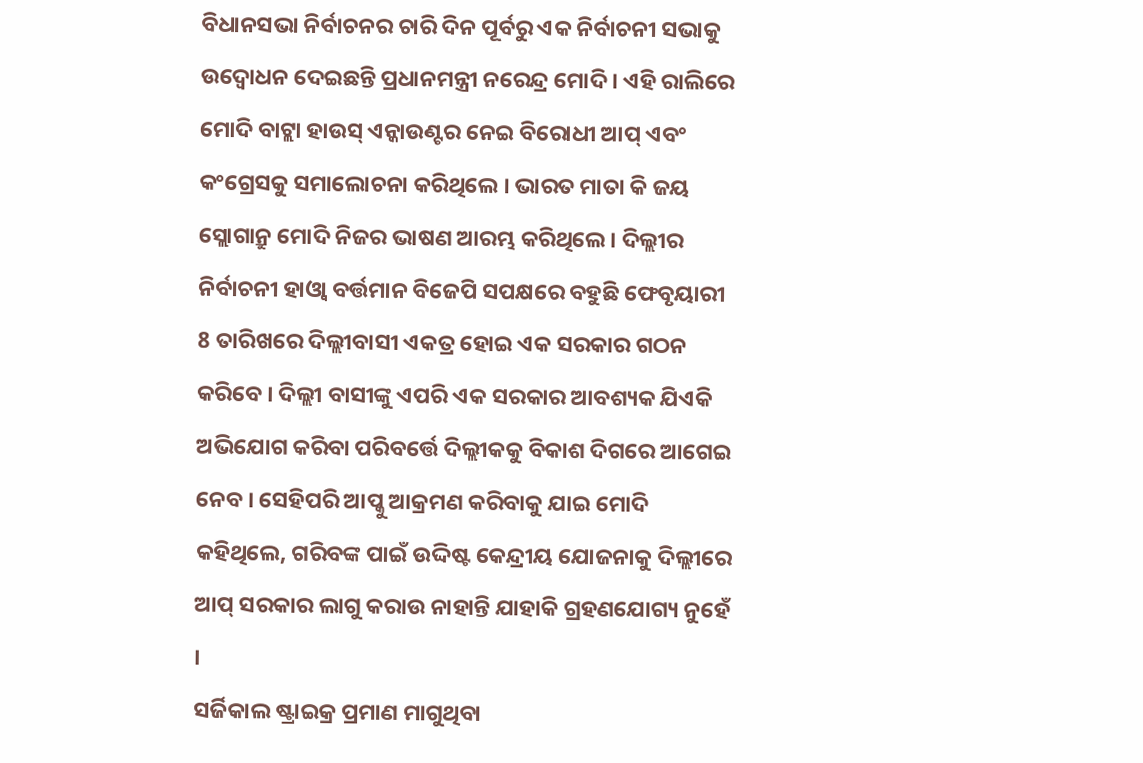ବିଧାନସଭା ନିର୍ବାଚନର ଚାରି ଦିନ ପୂର୍ବରୁ ଏକ ନିର୍ବାଚନୀ ସଭାକୁ ଉଦ୍ବୋଧନ ଦେଇଛନ୍ତି ପ୍ରଧାନମନ୍ତ୍ରୀ ନରେନ୍ଦ୍ର ମୋଦି । ଏହି ରାଲିରେ ମୋଦି ବାଟ୍ଲା ହାଉସ୍ ଏନ୍କାଉଣ୍ଟର ନେଇ ବିରୋଧୀ ଆପ୍ ଏବଂ କଂଗ୍ରେସକୁ ସମାଲୋଚନା କରିଥିଲେ । ଭାରତ ମାତା କି ଜୟ ସ୍ଲୋଗାନ୍ରୁ ମୋଦି ନିଜର ଭାଷଣ ଆରମ୍ଭ କରିଥିଲେ । ଦିଲ୍ଲୀର ନିର୍ବାଚନୀ ହାଓ୍ବା ବର୍ତ୍ତମାନ ବିଜେପି ସପକ୍ଷରେ ବହୁଛି ଫେବୃୟାରୀ 8 ତାରିଖରେ ଦିଲ୍ଲୀବାସୀ ଏକତ୍ର ହୋଇ ଏକ ସରକାର ଗଠନ କରିବେ । ଦିଲ୍ଲୀ ବାସୀଙ୍କୁ ଏପରି ଏକ ସରକାର ଆବଶ୍ୟକ ଯିଏକି ଅଭିଯୋଗ କରିବା ପରିବର୍ତ୍ତେ ଦିଲ୍ଲୀକକୁ ବିକାଶ ଦିଗରେ ଆଗେଇ ନେବ । ସେହିପରି ଆପ୍କୁ ଆକ୍ରମଣ କରିବାକୁ ଯାଇ ମୋଦି କହିଥିଲେ, ଗରିବଙ୍କ ପାଇଁ ଉଦ୍ଦିଷ୍ଟ କେନ୍ଦ୍ରୀୟ ଯୋଜନାକୁ ଦିଲ୍ଲୀରେ ଆପ୍ ସରକାର ଲାଗୁ କରାଉ ନାହାନ୍ତି ଯାହାକି ଗ୍ରହଣଯୋଗ୍ୟ ନୁହେଁ ।
ସର୍ଜିକାଲ ଷ୍ଟ୍ରାଇକ୍ର ପ୍ରମାଣ ମାଗୁଥିବା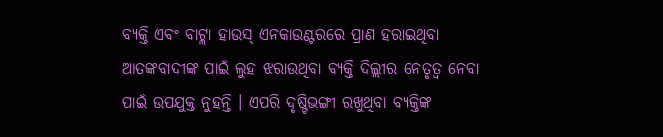ବ୍ୟକ୍ତି ଏବଂ ବାଟ୍ଲା ହାଉସ୍ ଏନକାଉଣ୍ଟରରେ ପ୍ରାଣ ହରାଇଥିବା ଆତଙ୍କବାଦୀଙ୍କ ପାଇଁ ଲୁହ ଝରାଉଥିବା ବ୍ୟକ୍ତି ଦିଲ୍ଲୀର ନେତୃତ୍ବ ନେବା ପାଇଁ ଉପଯୁକ୍ତ ନୁହନ୍ତି । ଏପରି ଦୃଷ୍ଟିଭଙ୍ଗୀ ରଖୁଥିବା ବ୍ୟକ୍ତିଙ୍କ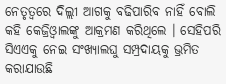ନେତୃତ୍ବରେ ଦିଲ୍ଲୀ ଆଗକୁ ବଢିପାରିବ ନାହିଁ ବୋଲି କହି କେଜ୍ରିଓ୍ବାଲଙ୍କୁ ଆକ୍ରମଣ କରିଥିଲେ । ସେହିପରି ସିଏଏକୁ ନେଇ ସଂଖ୍ୟାଲଘୁ ସମ୍ପ୍ରଦାୟକୁ ଭ୍ରମିତ କରାଯାଉଛି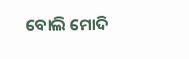ବୋଲି ମୋଦି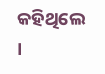କହିଥିଲେ ।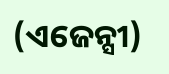(ଏଜେନ୍ସୀ)